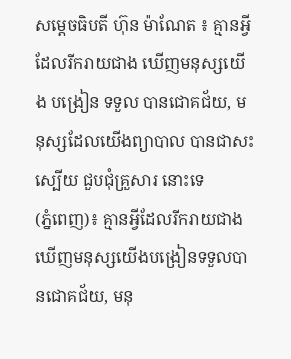សម្តេចធិបតី ហ៊ុន ម៉ាណែត ៖ គ្មានអ្វីដែលរីករាយជាង ឃើញមនុស្សយើង បង្រៀន ទទួល បានជោគជ័យ, មនុស្សដែលយើងព្យាបាល បានជាសះស្បើយ ជួបជុំគ្រួសារ នោះទេ
(ភ្នំពេញ)៖ គ្មានអ្វីដែលរីករាយជាង ឃើញមនុស្សយើងបង្រៀនទទួលបានជោគជ័យ, មនុ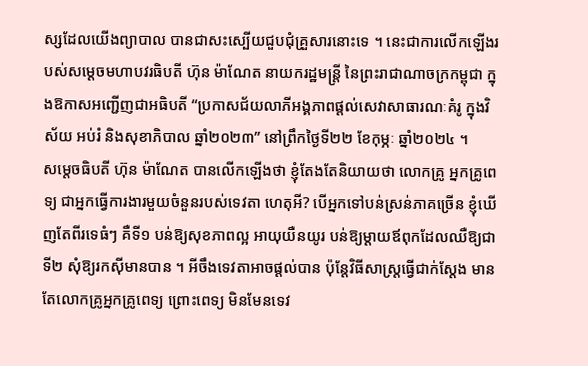ស្សដែលយើងព្យាបាល បានជាសះស្បើយជួបជុំគ្រួសារនោះទេ ។ នេះជាការលើកឡើងរបស់សម្តេចមហាបវរធិបតី ហ៊ុន ម៉ាណែត នាយករដ្ឋមន្ត្រី នៃព្រះរាជាណាចក្រកម្ពុជា ក្នុងឱកាសអញ្ជើញជាអធិបតី “ប្រកាសជ័យលាភីអង្គភាពផ្ដល់សេវាសាធារណៈគំរូ ក្នុងវិស័យ អប់រំ និងសុខាភិបាល ឆ្នាំ២០២៣” នៅព្រឹកថ្ងៃទី២២ ខែកុម្ភៈ ឆ្នាំ២០២៤ ។
សម្តេចធិបតី ហ៊ុន ម៉ាណែត បានលើកឡើងថា ខ្ញុំតែងតែនិយាយថា លោកគ្រូ អ្នកគ្រូពេទ្យ ជាអ្នកធ្វើការងារមួយចំនួនរបស់ទេវតា ហេតុអី? បើអ្នកទៅបន់ស្រន់ភាគច្រើន ខ្ញុំឃើញតែពីរទេធំៗ គឺទី១ បន់ឱ្យសុខភាពល្អ អាយុយឺនយូរ បន់ឱ្យម្តាយឪពុកដែលឈឺឱ្យជា ទី២ សុំឱ្យរកស៊ីមានបាន ។ អីចឹងទេវតាអាចផ្តល់បាន ប៉ុន្តែវិធីសាស្ត្រធ្វើជាក់ស្តែង មានតែលោកគ្រូអ្នកគ្រូពេទ្យ ព្រោះពេទ្យ មិនមែនទេវ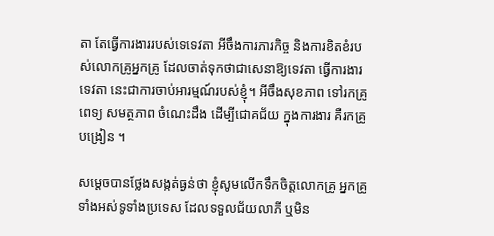តា តែធ្វើការងាររបស់ទេទេវតា អីចឹងការភារកិច្ច និងការខិតខំរបស់លោកគ្រូអ្នកគ្រូ ដែលចាត់ទុកថាជាសេនាឱ្យទេវតា ធ្វើការងារទេវតា នេះជាការចាប់អារម្មណ៍របស់ខ្ញុំ។ អីចឹងសុខភាព ទៅរកគ្រូពេទ្យ សមត្ថភាព ចំណេះដឹង ដើម្បីជោគជ័យ ក្នុងការងារ គឺរកគ្រូបង្រៀន ។

សម្តេចបានថ្លែងសង្កត់ធ្ងន់ថា ខ្ញុំសូមលើកទឹកចិត្តលោកគ្រូ អ្នកគ្រូទាំងអស់ទូទាំងប្រទេស ដែលទទួលជ័យលាភី ឬមិន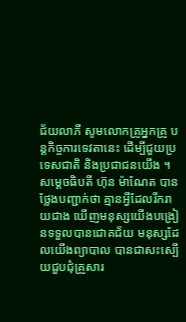ជ័យលាភី សូមលោកគ្រូអ្នកគ្រូ បន្តកិច្ចការទេវតានេះ ដើម្បីជួយប្រទេសជាតិ និងប្រជាជនយើង ។
សម្តេចធិបតី ហ៊ុន ម៉ាណែត បានថ្លែងបញ្ជាក់ថា គ្មានអ្វីដែលរីករាយជាង ឃើញមនុស្សយើងបង្រៀនទទួលបានជោគជ័យ មនុស្សដែលយើងព្យាបាល បានជាសះស្បើយជួបជុំគ្រួសារ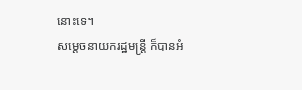នោះទេ។
សម្តេចនាយករដ្ឋមន្ត្រី ក៏បានអំ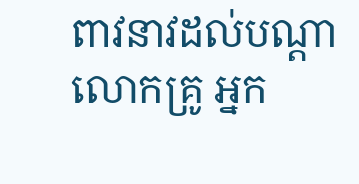ពាវនាវដល់បណ្តាលោកគ្រូ អ្នក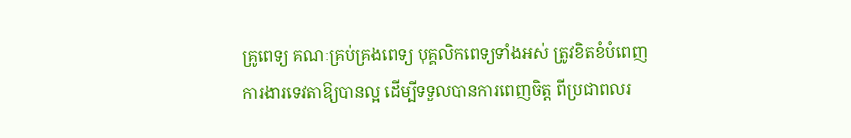គ្រូពេទ្យ គណៈគ្រប់គ្រងពេទ្យ បុគ្គលិកពេទ្យទាំងអស់ ត្រូវខិតខំបំពេញការងារទេវតាឱ្យបានល្អ ដើម្បីទទួលបានការពេញចិត្ត ពីប្រជាពលរ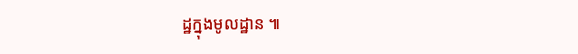ដ្ឋក្នុងមូលដ្ឋាន ៕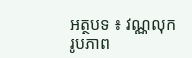អត្ថបទ ៖ វណ្ណលុក
រូបភាព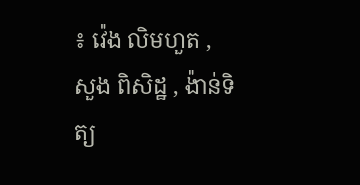៖ វ៉េង លិមហួត , សួង ពិសិដ្ឋ , ង៉ាន់ទិត្យ